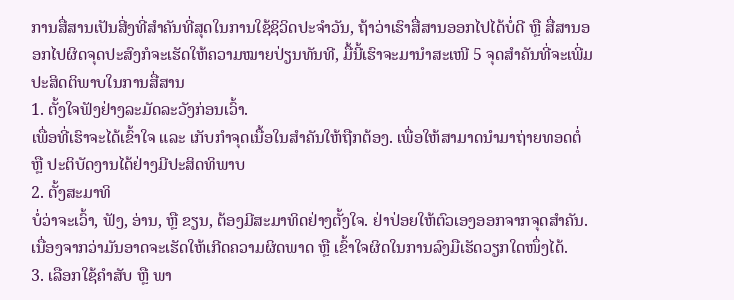ການສື່ສານເປັນສີ່ງທີ່ສຳຄັນທີ່ສຸດໃນການໃຊ້ຊິວິດປະຈຳວັນ, ຖ້າວ່າເຮົາສື່ສານອອກໄປໄດ້ບໍ່ດີ ຫຼື ສື່ສານອອກໄປຜິດຈຸດປະສົງກໍຈະເຮັດໃຫ້ຄວາມໝາຍປ່ຽນທັນທີ, ມື້ນີ້ເຮົາຈະມານຳສະເໜີ 5 ຈຸດສຳຄັນທີ່ຈະເພີ່ມປະສິດຕິພາບໃນການສື່ສານ
1. ຕັ້ງໃຈຟັງຢ່າງລະມັດລະວັງກ່ອນເວົ້າ.
ເພື່ອທີ່ເຮົາຈະໄດ້ເຂົ້າໃຈ ແລະ ເກັບກໍາຈຸດເນື້ອໃນສຳຄັນໃຫ້ຖືກຕ້ອງ. ເພື່ອໃຫ້ສາມາດນຳມາຖ່າຍທອດຕໍ່ ຫຼື ປະຕິບັດງານໄດ້ຢ່າງມີປະສິດທິພາບ
2. ຕັ້ງສະມາທິ
ບໍ່ວ່າຈະເວົ້າ, ຟັງ, ອ່ານ, ຫຼື ຂຽນ, ຕ້ອງມີສະມາທິດຢ່າງຕັ້ງໃຈ. ຢ່າປ່ອຍໃຫ້ຕົວເອງອອກຈາກຈຸດສຳຄັນ. ເນື່ອງຈາກວ່າມັນອາດຈະເຮັດໃຫ້ເກີດຄວາມຜິດພາດ ຫຼື ເຂົ້າໃຈຜິດໃນການລົງມືເຮັດວຽກໃດໜຶ່ງໄດ້.
3. ເລືອກໃຊ້ຄຳສັບ ຫຼື ພາ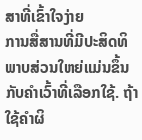ສາທີ່ເຂົ້າໃຈງ່າຍ
ການສື່ສານທີ່ມີປະສິດທິພາບສ່ວນໃຫຍ່ແມ່ນຂຶ້ນກັບຄໍາເວົ້າທີ່ເລືອກໃຊ້. ຖ້າໃຊ້ຄໍາຜິ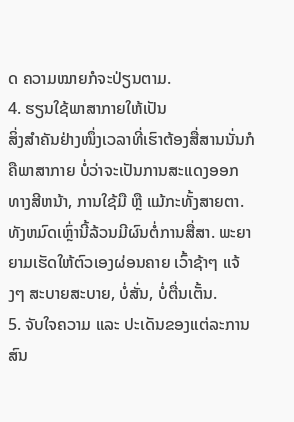ດ ຄວາມໝາຍກໍຈະປ່ຽນຕາມ.
4. ຮຽນໃຊ້ພາສາກາຍໃຫ້ເປັນ
ສິ່ງສຳຄັນຢ່າງໜຶ່ງເວລາທີ່ເຮົາຕ້ອງສື່ສານນັ່ນກໍຄືພາສາກາຍ ບໍ່ວ່າຈະເປັນການສະແດງອອກທາງສີຫນ້າ, ການໃຊ້ມື ຫຼື ແມ້ກະທັ້ງສາຍຕາ. ທັງຫມົດເຫຼົ່ານີ້ລ້ວນມີຜົນຕໍ່ການສື່ສາ. ພະຍາຍາມເຮັດໃຫ້ຕົວເອງຜ່ອນຄາຍ ເວົ້າຊ້າໆ ແຈ້ງໆ ສະບາຍສະບາຍ, ບໍ່ສັ່ນ, ບໍ່ຕື່ນເຕັ້ນ.
5. ຈັບໃຈຄວາມ ແລະ ປະເດັນຂອງແຕ່ລະການສົນ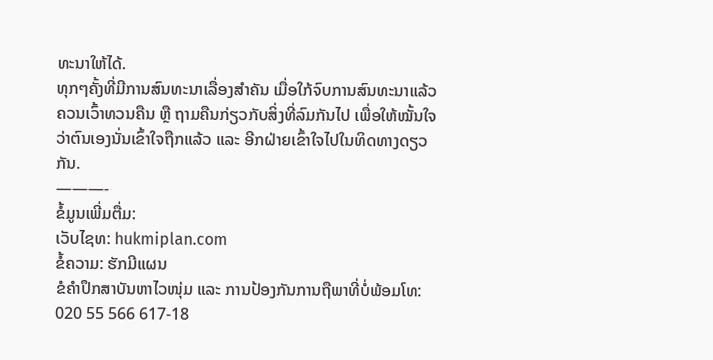ທະນາໃຫ້ໄດ້.
ທຸກໆຄັ້ງທີ່ມີການສົນທະນາເລື່ອງສຳຄັນ ເມື່ອໃກ້ຈົບການສົນທະນາແລ້ວ ຄວນເວົ້າທວນຄືນ ຫຼື ຖາມຄືນກ່ຽວກັບສິ່ງທີ່ລົມກັນໄປ ເພື່ອໃຫ້ໝັ້ນໃຈວ່າຕົນເອງນັ່ນເຂົ້າໃຈຖືກແລ້ວ ແລະ ອີກຝ່າຍເຂົ້າໃຈໄປໃນທິດທາງດຽວກັນ.
———-
ຂໍ້ມູນເພີ່ມຕື່ມ:
ເວັບໄຊທ: hukmiplan.com
ຂໍ້ຄວາມ: ຮັກມີແຜນ
ຂໍຄຳປຶກສາບັນຫາໄວໜຸ່ມ ແລະ ການປ້ອງກັນການຖືພາທີ່ບໍ່ພ້ອມໂທ: 020 55 566 617-18